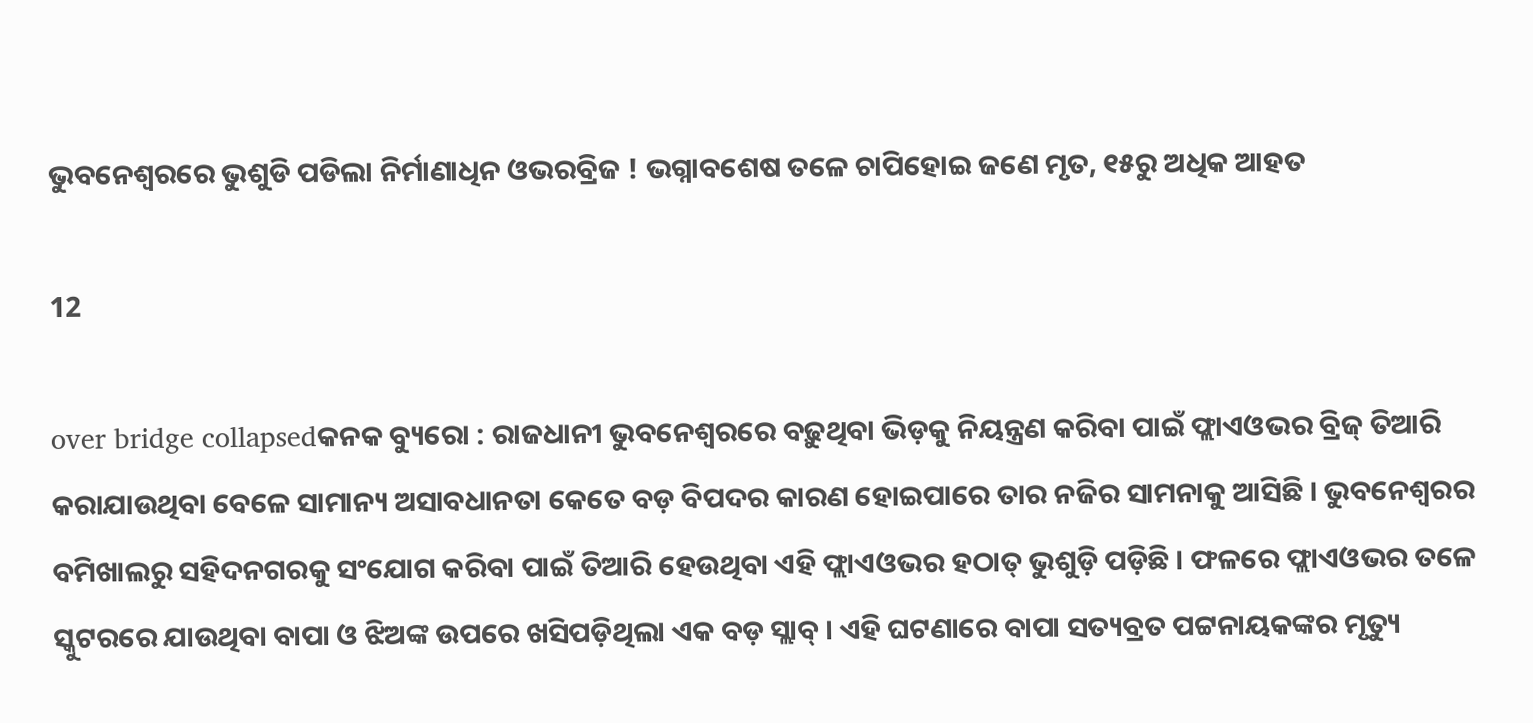ଭୁବନେଶ୍ୱରରେ ଭୁଶୁଡି ପଡିଲା ନିର୍ମାଣାଧିନ ଓଭରବ୍ରିଜ ! ଭଗ୍ନାବଶେଷ ତଳେ ଚାପିହୋଇ ଜଣେ ମୃତ, ୧୫ରୁ ଅଧିକ ଆହତ

12

over bridge collapsedକନକ ବ୍ୟୁରୋ : ରାଜଧାନୀ ଭୁବନେଶ୍ୱରରେ ବଢ଼ୁଥିବା ଭିଡ଼କୁ ନିୟନ୍ତ୍ରଣ କରିବା ପାଇଁ ଫ୍ଲାଏଓଭର ବ୍ରିଜ୍ ତିଆରି କରାଯାଉଥିବା ବେଳେ ସାମାନ୍ୟ ଅସାବଧାନତା କେତେ ବଡ଼ ବିପଦର କାରଣ ହୋଇପାରେ ତାର ନଜିର ସାମନାକୁ ଆସିଛି । ଭୁବନେଶ୍ୱରର ବମିଖାଲରୁ ସହିଦନଗରକୁ ସଂଯୋଗ କରିବା ପାଇଁ ତିଆରି ହେଉଥିବା ଏହି ଫ୍ଲାଏଓଭର ହଠାତ୍ ଭୁଶୁଡ଼ି ପଡ଼ିଛି । ଫଳରେ ଫ୍ଲାଏଓଭର ତଳେ ସ୍କୁଟରରେ ଯାଉଥିବା ବାପା ଓ ଝିଅଙ୍କ ଉପରେ ଖସିପଡ଼ିଥିଲା ଏକ ବଡ଼ ସ୍ଲାବ୍ । ଏହି ଘଟଣାରେ ବାପା ସତ୍ୟବ୍ରତ ପଟ୍ଟନାୟକଙ୍କର ମୃତ୍ୟୁ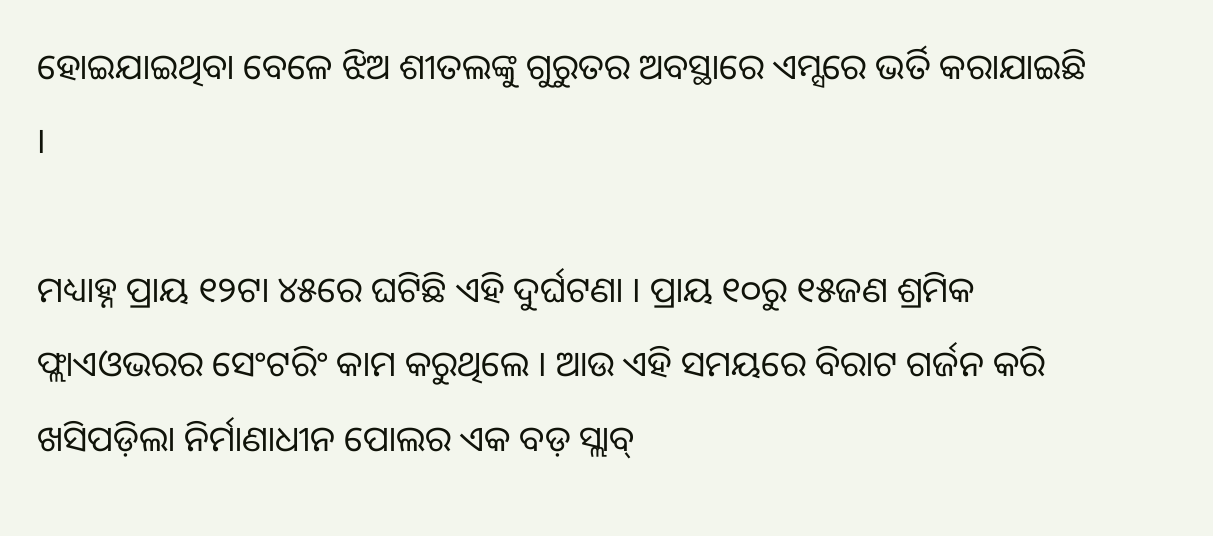ହୋଇଯାଇଥିବା ବେଳେ ଝିଅ ଶୀତଲଙ୍କୁ ଗୁରୁତର ଅବସ୍ଥାରେ ଏମ୍ସରେ ଭର୍ତି କରାଯାଇଛି ।

ମଧ୍ୟାହ୍ନ ପ୍ରାୟ ୧୨ଟା ୪୫ରେ ଘଟିଛି ଏହି ଦୁର୍ଘଟଣା । ପ୍ରାୟ ୧୦ରୁ ୧୫ଜଣ ଶ୍ରମିକ ଫ୍ଲାଏଓଭରର ସେଂଟରିଂ କାମ କରୁଥିଲେ । ଆଉ ଏହି ସମୟରେ ବିରାଟ ଗର୍ଜନ କରି ଖସିପଡ଼ିଲା ନିର୍ମାଣାଧୀନ ପୋଲର ଏକ ବଡ଼ ସ୍ଲାବ୍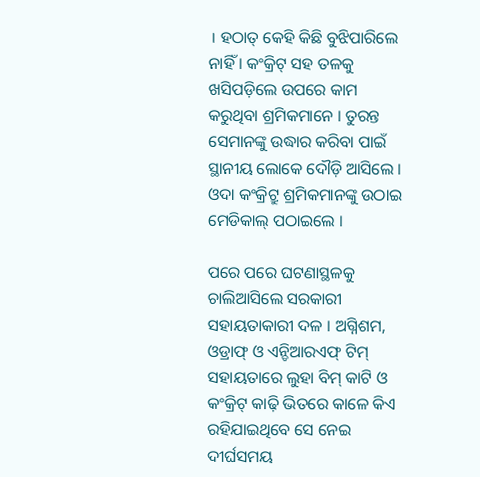। ହଠାତ୍ କେହି କିଛି ବୁଝିପାରିଲେ ନାହିଁ । କଂକ୍ରିଟ୍ ସହ ତଳକୁ ଖସିପଡ଼ିଲେ ଉପରେ କାମ କରୁଥିବା ଶ୍ରମିକମାନେ । ତୁରନ୍ତ ସେମାନଙ୍କୁ ଉଦ୍ଧାର କରିବା ପାଇଁ ସ୍ଥାନୀୟ ଲୋକେ ଦୌଡ଼ି ଆସିଲେ । ଓଦା କଂକ୍ରିଟ୍ରୁ ଶ୍ରମିକମାନଙ୍କୁ ଉଠାଇ ମେଡିକାଲ୍ ପଠାଇଲେ ।

ପରେ ପରେ ଘଟଣାସ୍ଥଳକୁ ଚାଲିଆସିଲେ ସରକାରୀ ସହାୟତାକାରୀ ଦଳ । ଅଗ୍ନିଶମ, ଓଡ୍ରାଫ୍ ଓ ଏନ୍ଡିଆରଏଫ୍ ଟିମ୍ ସହାୟତାରେ ଲୁହା ବିମ୍ କାଟି ଓ କଂକ୍ରିଟ୍ କାଢ଼ି ଭିତରେ କାଳେ କିଏ ରହିଯାଇଥିବେ ସେ ନେଇ ଦୀର୍ଘସମୟ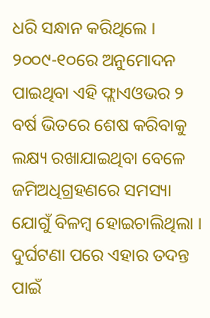ଧରି ସନ୍ଧାନ କରିଥିଲେ । ୨୦୦୯-୧୦ରେ ଅନୁମୋଦନ ପାଇଥିବା ଏହି ଫ୍ଲାଏଓଭର ୨ ବର୍ଷ ଭିତରେ ଶେଷ କରିବାକୁ ଲକ୍ଷ୍ୟ ରଖାଯାଇଥିବା ବେଳେ ଜମିଅଧିଗ୍ରହଣରେ ସମସ୍ୟା ଯୋଗୁଁ ବିଳମ୍ବ ହୋଇଚାଲିଥିଲା । ଦୁର୍ଘଟଣା ପରେ ଏହାର ତଦନ୍ତ ପାଇଁ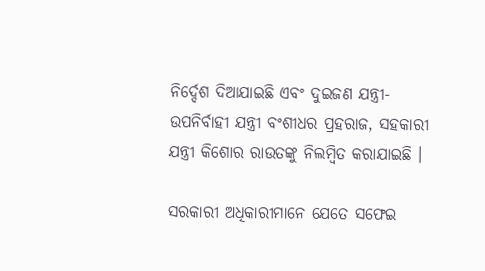ନିର୍ଦ୍ଦେଶ ଦିଆଯାଇଛି ଏବଂ ଦୁଇଜଣ ଯନ୍ତ୍ରୀ- ଉପନିର୍ବାହୀ ଯନ୍ତ୍ରୀ ବଂଶୀଧର ପ୍ରହରାଜ, ସହକାରୀ ଯନ୍ତ୍ରୀ କିଶୋର ରାଉତଙ୍କୁ ନିଲମ୍ବିତ କରାଯାଇଛି ।

ସରକାରୀ ଅଧିକାରୀମାନେ ଯେତେ ସଫେଇ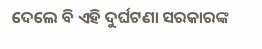ଦେଲେ ବି ଏହି ଦୁର୍ଘଟଣା ସରକାରଙ୍କ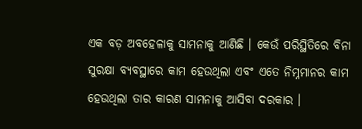ଏକ ବଡ଼ ଅବହେଳାକୁ ସାମନାକୁ ଆଣିଛି । କେଉଁ ପରିସ୍ଥିତିରେ ବିନା ସୁରକ୍ଷା ବ୍ୟବସ୍ଥାରେ କାମ ହେଉଥିଲା ଏବଂ ଏତେ ନିମ୍ନମାନର କାମ ହେଉଥିଲା ତାର କାରଣ ସାମନାକୁ ଆସିବା ଦରକାର ।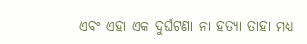ଏବଂ ଏହା ଏକ ଦୁର୍ଘଟଣା ନା ହତ୍ୟା ତାହା ମଧ୍ୟ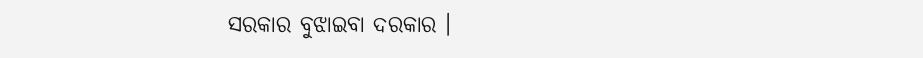ସରକାର ବୁଝାଇବା ଦରକାର ।